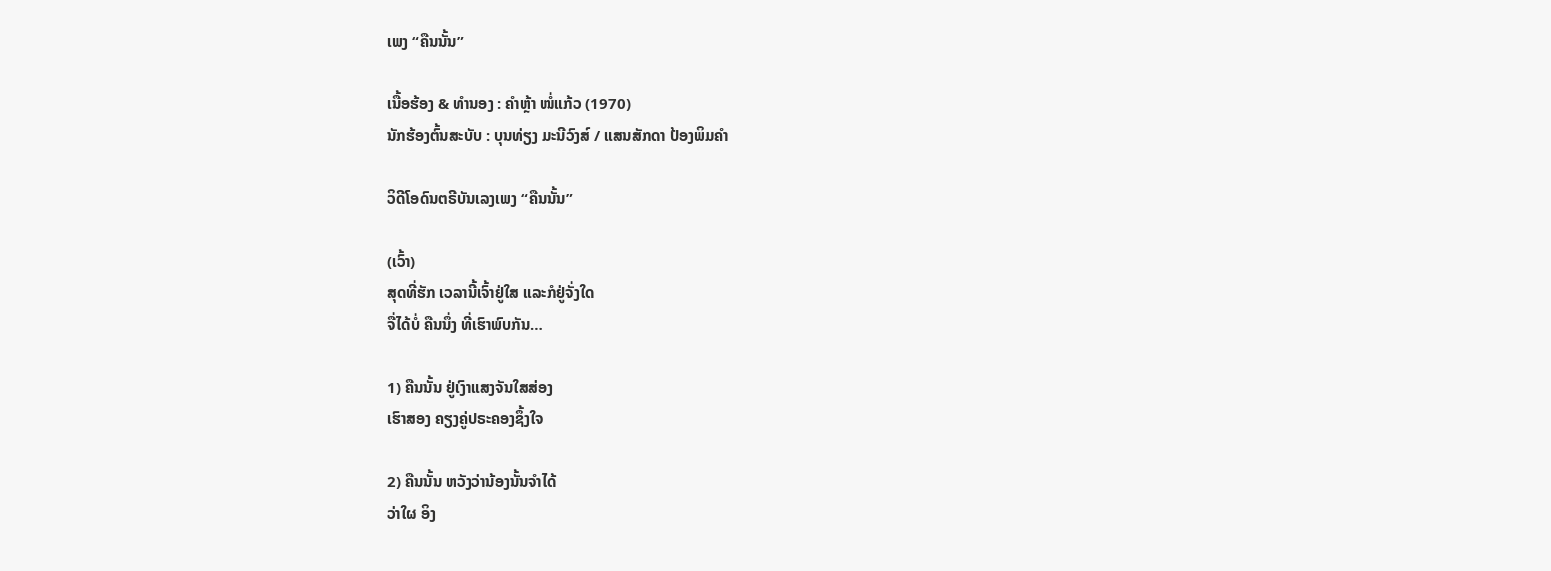ເພງ “ຄືນນັ້ນ”

ເນື້ອຮ້ອງ & ທຳນອງ : ຄຳຫຼ້າ ໜໍ່ແກ້ວ (1970)
ນັກຮ້ອງຕົ້ນສະບັບ : ບຸນທ່ຽງ ມະນີວົງສ໌ / ແສນສັກດາ ປ້ອງພິມຄຳ

ວິດີໂອດົນຕຣີບັນເລງເພງ “ຄືນນັ້ນ”

(ເວົ້າ)
ສຸດທີ່ຮັກ ເວລານີ້ເຈົ້າຢູ່ໃສ ແລະກໍຢູ່ຈັ່ງໃດ
ຈື່ໄດ້ບໍ່ ຄືນນຶ່ງ ທີ່ເຮົາພົບກັນ…

1) ຄືນນັ້ນ ຢູ່ເງົາແສງຈັນໃສສ່ອງ
ເຮົາສອງ ຄຽງຄູ່ປຣະຄອງຊຶ້ງໃຈ

2) ຄືນນັ້ນ ຫວັງວ່ານ້ອງນັ້ນຈຳໄດ້
ວ່າໃຜ ອິງ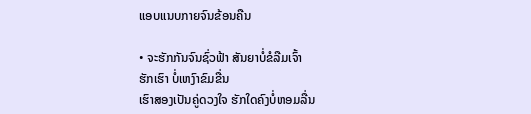ແອບແນບກາຍຈົນຂ້ອນຄືນ

• ຈະຮັກກັນຈົນຊົ່ວຟ້າ ສັນຍາບໍ່ຂໍລືມເຈົ້າ
ຮັກເຮົາ ບໍ່ເຫງົາຂົມຂື່ນ
ເຮົາສອງເປັນຄູ່ດວງໃຈ ຮັກໃດຄົງບໍ່ຫອມລື່ນ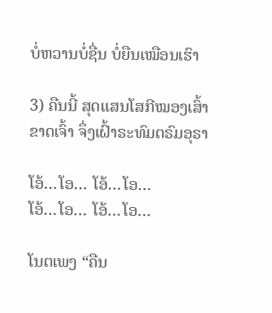ບໍ່ຫວານບໍ່ຊື່ນ ບໍ່ຍືນເໝືອນເຮົາ

3) ຄືນນີ້ ສຸດແສນໂສກີໝອງເສົ້າ
ຂາດເຈົ້າ ຈຶ່ງເຝົ້າຣະທົມຕຣົມອຸຣາ

ໂອ້…ໂອ… ໂອ້…ໂອ…
ໂອ້…ໂອ… ໂອ້…ໂອ…

ໂນຕເພງ “ຄືນ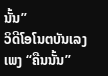ນັ້ນ”
ວິດີໂອໂນຕບັນເລງເພງ “ຄືນນັ້ນ”